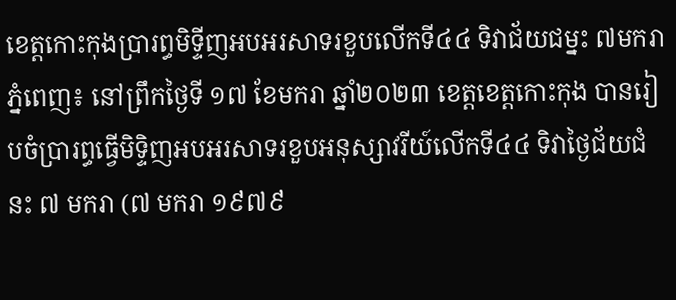ខេត្តកោះកុងប្រារព្ធមិទ្ទីញអបអរសាទរខួបលើកទី៤៤ ទិវាជ័យជម្នះ ៧មករា
ភ្នំពេញ៖ នៅព្រឹកថ្ងៃទី ១៧ ខែមករា ឆ្នាំ២០២៣ ខេត្តខេត្តកោះកុង បានរៀបចំប្រារព្ធធ្វើមិទ្ទិញអបអរសាទរខួបអនុស្សាវរីយ៍លើកទី៤៤ ទិវាថ្ងៃជ័យជំនះ ៧ មករា (៧ មករា ១៩៧៩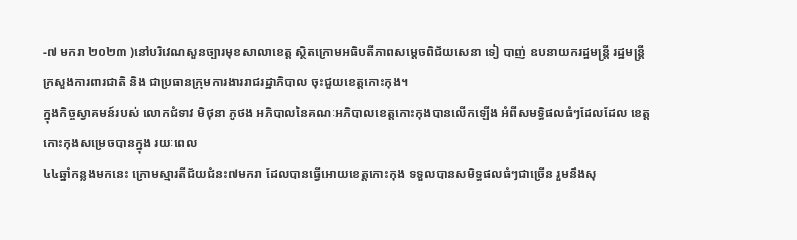-៧ មករា ២០២៣ )នៅបរិវេណសួនច្បារមុខសាលាខេត្ត ស្ថិតក្រោមអធិបតីភាពសម្តេចពិជ័យសេនា ទៀ បាញ់ ឧបនាយករដ្ឋមន្ត្រី រដ្ឋមន្ត្រីក្រសួងការពារជាតិ និង ជាប្រធានក្រុមការងាររាជរដ្ឋាភិបាល ចុះជួយខេត្តកោះកុង។
ក្នុងកិច្ចស្វាគមន៍របស់ លោកជំទាវ មិថុនា ភូថង អភិបាលនៃគណៈអភិបាលខេត្តកោះកុងបានលើកឡើង អំពីសមទ្ធិផលធំៗដែលដែល ខេត្តកោះកុងសម្រេចបានក្នុង រយៈពេល
៤៤ឆ្នាំកន្លងមកនេះ ក្រោមស្មារតីជ័យជំនះ៧មករា ដែលបានធ្វើអោយខេត្តកោះកុង ទទួលបានសមិទ្ធផលធំៗជាច្រើន រួមនឹងសុ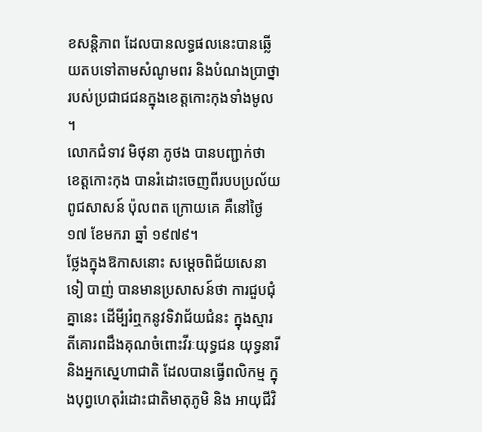ខសន្តិភាព ដែលបានលទ្ធផលនេះបានឆ្លើយតបទៅតាមសំណូមពរ និងបំណងប្រាថ្នារបស់ប្រជាជជនក្នុងខេត្តកោះកុងទាំងមូល ។
លោកជំទាវ មិថុនា ភូថង បានបញ្ជាក់ថា ខេត្តកោះកុង បានរំដោះចេញពីរបបប្រល័យពូជសាសន៍ ប៉ុលពត ក្រោយគេ គឺនៅថ្ងៃ ១៧ ខែមករា ឆ្នាំ ១៩៧៩។
ថ្លែងក្នុងឱកាសនោះ សម្តេចពិជ័យសេនា ទៀ បាញ់ បានមានប្រសាសន៍ថា ការជួបជុំគ្នានេះ ដើមី្បរំឮកនូវទិវាជ័យជំនះ ក្នុងស្មារតីគោរពដឹងគុណចំពោះវីរៈយុទ្ធជន យុទ្ធនារី និងអ្នកសេ្នហាជាតិ ដែលបានធ្វើពលិកម្ម ក្នុងបុព្វហេតុរំដោះជាតិមាតុភូមិ និង អាយុជីវិ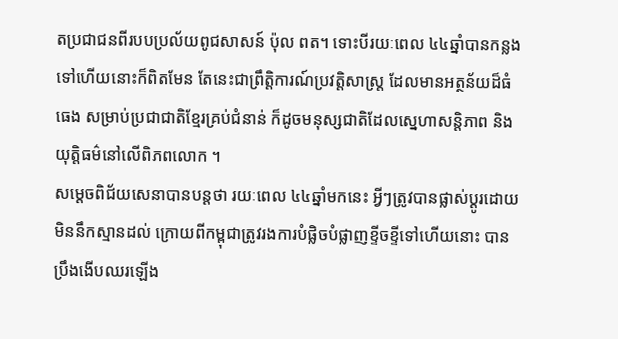តប្រជាជនពីរបបប្រល័យពូជសាសន៍ ប៉ុល ពត។ ទោះបីរយៈពេល ៤៤ឆ្នាំបានកន្លងទៅហើយនោះក៏ពិតមែន តែនេះជាព្រឹត្តិការណ៍ប្រវត្តិសាស្ត្រ ដែលមានអត្ថន័យដ៏ធំធេង សម្រាប់ប្រជាជាតិខ្មែរគ្រប់ជំនាន់ ក៏ដូចមនុស្សជាតិដែលស្នេហាសន្តិភាព និងយុត្តិធម៌នៅលើពិភពលោក ។
សម្តេចពិជ័យសេនាបានបន្តថា រយៈពេល ៤៤ឆ្នាំមកនេះ អ្វីៗត្រូវបានផ្លាស់ប្តូរដោយមិននឹកស្មានដល់ ក្រោយពីកម្ពុជាត្រូវរងការបំផ្លិចបំផ្លាញខ្ទីចខ្ទីទៅហើយនោះ បានប្រឹងងើបឈរឡើង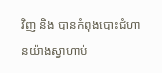វិញ និង បានកំពុងបោះជំហានយ៉ាងស្វាហាប់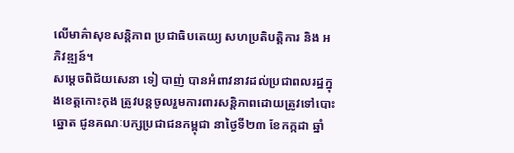លើមាគ៌ាសុខសន្តិភាព ប្រជាធិបតេយ្យ សហប្រតិបត្តិការ និង អភិវឌ្ឍន៍។
សម្តេចពិជ័យសេនា ទៀ បាញ់ បានអំពាវនាវដល់ប្រជាពលរដ្ឋក្នុងខេត្តកោះកុង ត្រូវបន្តចូលរួមការពារសន្តិភាពដោយត្រូវទៅបោះឆ្នោត ជូនគណៈបក្សប្រជាជនកម្ពុជា នាថ្ងៃទី២៣ ខែកក្កដា ឆ្នាំ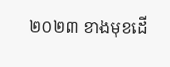២០២៣ ខាងមុខដើ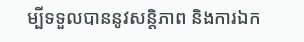ម្បីទទួលបាននូវសន្តិភាព និងការឯក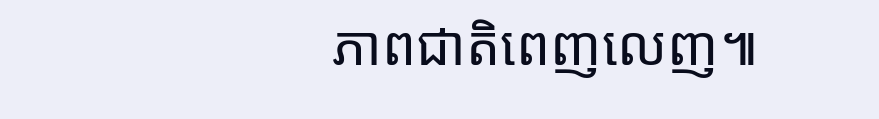ភាពជាតិពេញលេញ៕